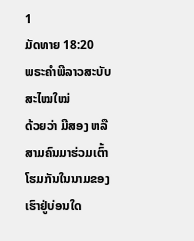1
ມັດທາຍ 18:20
ພຣະຄຳພີລາວສະບັບສະໄໝໃໝ່
ດ້ວຍວ່າ ມີສອງ ຫລື ສາມຄົນມາຮ່ວມເຕົ້າໂຮມກັນໃນນາມຂອງເຮົາຢູ່ບ່ອນໃດ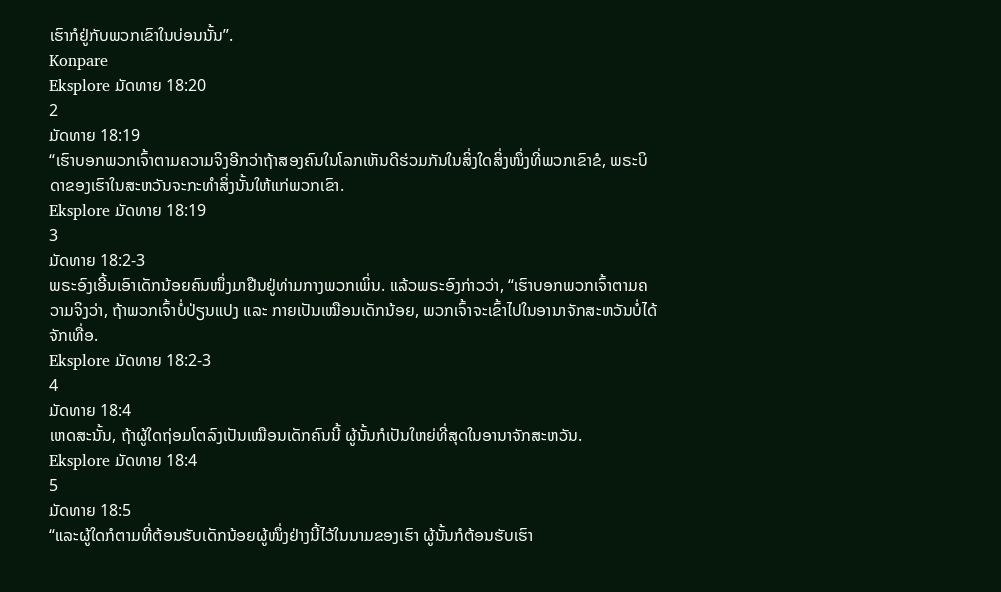ເຮົາກໍຢູ່ກັບພວກເຂົາໃນບ່ອນນັ້ນ”.
Konpare
Eksplore ມັດທາຍ 18:20
2
ມັດທາຍ 18:19
“ເຮົາບອກພວກເຈົ້າຕາມຄວາມຈິງອີກວ່າຖ້າສອງຄົນໃນໂລກເຫັນດີຮ່ວມກັນໃນສິ່ງໃດສິ່ງໜຶ່ງທີ່ພວກເຂົາຂໍ, ພຣະບິດາຂອງເຮົາໃນສະຫວັນຈະກະທຳສິ່ງນັ້ນໃຫ້ແກ່ພວກເຂົາ.
Eksplore ມັດທາຍ 18:19
3
ມັດທາຍ 18:2-3
ພຣະອົງເອີ້ນເອົາເດັກນ້ອຍຄົນໜຶ່ງມາຢືນຢູ່ທ່າມກາງພວກເພິ່ນ. ແລ້ວພຣະອົງກ່າວວ່າ, “ເຮົາບອກພວກເຈົ້າຕາມຄວາມຈິງວ່າ, ຖ້າພວກເຈົ້າບໍ່ປ່ຽນແປງ ແລະ ກາຍເປັນເໝືອນເດັກນ້ອຍ, ພວກເຈົ້າຈະເຂົ້າໄປໃນອານາຈັກສະຫວັນບໍ່ໄດ້ຈັກເທື່ອ.
Eksplore ມັດທາຍ 18:2-3
4
ມັດທາຍ 18:4
ເຫດສະນັ້ນ, ຖ້າຜູ້ໃດຖ່ອມໂຕລົງເປັນເໝືອນເດັກຄົນນີ້ ຜູ້ນັ້ນກໍເປັນໃຫຍ່ທີ່ສຸດໃນອານາຈັກສະຫວັນ.
Eksplore ມັດທາຍ 18:4
5
ມັດທາຍ 18:5
“ແລະຜູ້ໃດກໍຕາມທີ່ຕ້ອນຮັບເດັກນ້ອຍຜູ້ໜຶ່ງຢ່າງນີ້ໄວ້ໃນນາມຂອງເຮົາ ຜູ້ນັ້ນກໍຕ້ອນຮັບເຮົາ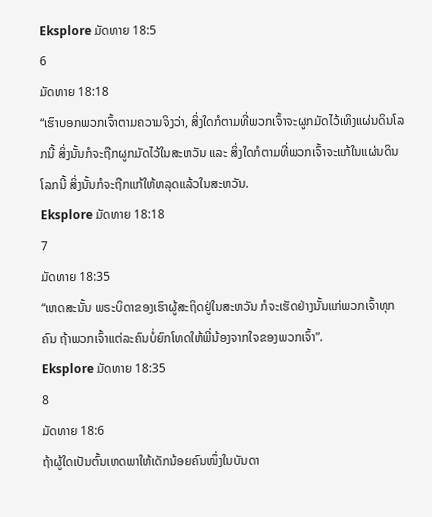Eksplore ມັດທາຍ 18:5
6
ມັດທາຍ 18:18
“ເຮົາບອກພວກເຈົ້າຕາມຄວາມຈິງວ່າ, ສິ່ງໃດກໍຕາມທີ່ພວກເຈົ້າຈະຜູກມັດໄວ້ເທິງແຜ່ນດິນໂລກນີ້ ສິ່ງນັ້ນກໍຈະຖືກຜູກມັດໄວ້ໃນສະຫວັນ ແລະ ສິ່ງໃດກໍຕາມທີ່ພວກເຈົ້າຈະແກ້ໃນແຜ່ນດິນໂລກນີ້ ສິ່ງນັ້ນກໍຈະຖືກແກ້ໃຫ້ຫລຸດແລ້ວໃນສະຫວັນ.
Eksplore ມັດທາຍ 18:18
7
ມັດທາຍ 18:35
“ເຫດສະນັ້ນ ພຣະບິດາຂອງເຮົາຜູ້ສະຖິດຢູ່ໃນສະຫວັນ ກໍຈະເຮັດຢ່າງນັ້ນແກ່ພວກເຈົ້າທຸກຄົນ ຖ້າພວກເຈົ້າແຕ່ລະຄົນບໍ່ຍົກໂທດໃຫ້ພີ່ນ້ອງຈາກໃຈຂອງພວກເຈົ້າ”.
Eksplore ມັດທາຍ 18:35
8
ມັດທາຍ 18:6
ຖ້າຜູ້ໃດເປັນຕົ້ນເຫດພາໃຫ້ເດັກນ້ອຍຄົນໜຶ່ງໃນບັນດາ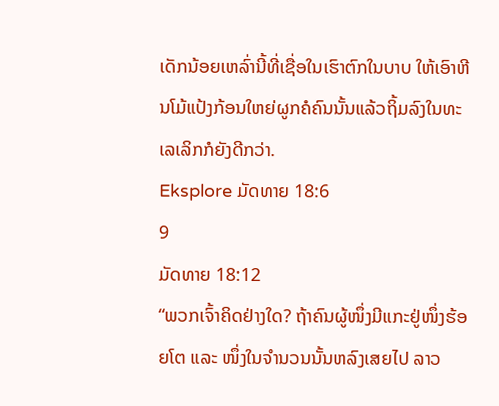ເດັກນ້ອຍເຫລົ່ານີ້ທີ່ເຊື່ອໃນເຮົາຕົກໃນບາບ ໃຫ້ເອົາຫີນໂມ້ແປ້ງກ້ອນໃຫຍ່ຜູກຄໍຄົນນັ້ນແລ້ວຖິ້ມລົງໃນທະເລເລິກກໍຍັງດີກວ່າ.
Eksplore ມັດທາຍ 18:6
9
ມັດທາຍ 18:12
“ພວກເຈົ້າຄິດຢ່າງໃດ? ຖ້າຄົນຜູ້ໜຶ່ງມີແກະຢູ່ໜຶ່ງຮ້ອຍໂຕ ແລະ ໜຶ່ງໃນຈໍານວນນັ້ນຫລົງເສຍໄປ ລາວ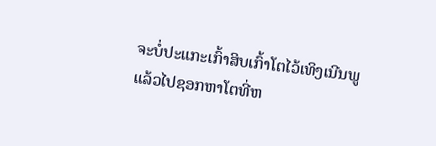ຈະບໍ່ປະແກະເກົ້າສິບເກົ້າໂຕໄວ້ເທິງເນີນພູ ແລ້ວໄປຊອກຫາໂຕທີ່ຫ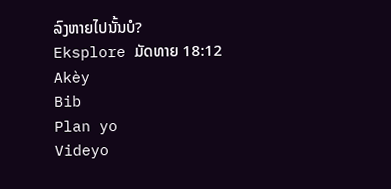ລົງຫາຍໄປນັ້ນບໍ?
Eksplore ມັດທາຍ 18:12
Akèy
Bib
Plan yo
Videyo